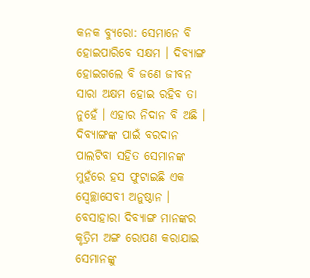କନକ ବ୍ୟୁରୋ: ସେମାନେ ବି ହୋଇପାରିବେ ସକ୍ଷମ । ଦିବ୍ୟାଙ୍ଗ ହୋଇଗଲେ ବି ଜଣେ ଜୀବନ ସାରା ଅକ୍ଷମ ହୋଇ ରହିବ ତା ନୁହେଁ । ଏହାର ନିଦାନ ବି ଅଛି । ଦିବ୍ୟାଙ୍ଗଙ୍କ ପାଇଁ ବରଦାନ ପାଲଟିବା ସହିତ ସେମାନଙ୍କ ମୁହଁରେ ହସ ଫୁଟାଇଛି ଏକ ସ୍ୱେଚ୍ଛାସେବୀ ଅନୁଷ୍ଠାନ । ବେସାହାରା ଦିବ୍ୟାଙ୍ଗ ମାନଙ୍କର କୃତ୍ରିମ ଅଙ୍ଗ ରୋପଣ କରାଯାଇ ସେମାନଙ୍କୁ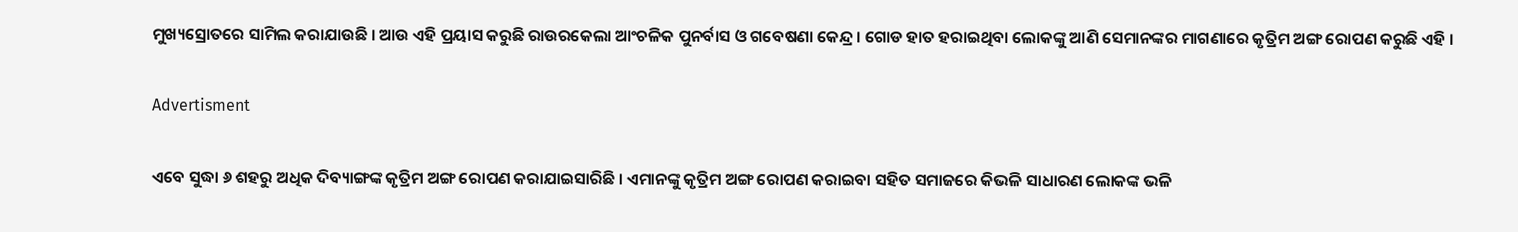ମୁଖ୍ୟସ୍ରୋତରେ ସାମିଲ କରାଯାଉଛି । ଆଉ ଏହି ପ୍ରୟାସ କରୁଛି ରାଉରକେଲା ଆଂଚଳିକ ପୁନର୍ବାସ ଓ ଗବେଷଣା କେନ୍ଦ୍ର । ଗୋଡ ହାତ ହରାଇଥିବା ଲୋକଙ୍କୁ ଆଣି ସେମାନଙ୍କର ମାଗଣାରେ କୃତ୍ରିମ ଅଙ୍ଗ ରୋପଣ କରୁଛି ଏହି ।

Advertisment

ଏବେ ସୁଦ୍ଧା ୬ ଶହରୁ ଅଧିକ ଦିବ୍ୟାଙ୍ଗଙ୍କ କୃତ୍ରିମ ଅଙ୍ଗ ରୋପଣ କରାଯାଇସାରିଛି । ଏମାନଙ୍କୁ କୃତ୍ରିମ ଅଙ୍ଗ ରୋପଣ କରାଇବା ସହିତ ସମାଜରେ କିଭଳି ସାଧାରଣ ଲୋକଙ୍କ ଭଳି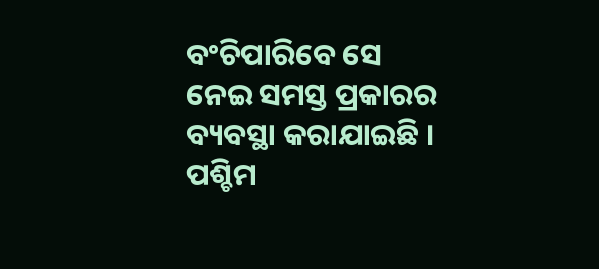ବଂଚିପାରିବେ ସେ ନେଇ ସମସ୍ତ ପ୍ରକାରର ବ୍ୟବସ୍ଥା କରାଯାଇଛି । ପଶ୍ଚିମ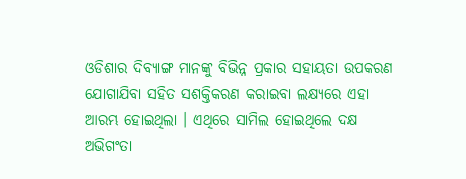ଓଡିଶାର ଦିବ୍ୟାଙ୍ଗ ମାନଙ୍କୁ ବିଭିନ୍ନ ପ୍ରକାର ସହାୟତା ଉପକରଣ ଯୋଗାଯିବା ସହିତ ସଶକ୍ତିକରଣ କରାଇବା ଲକ୍ଷ୍ୟରେ ଏହା ଆରମ୍ଭ ହୋଇଥିଲା । ଏଥିରେ ସାମିଲ ହୋଇଥିଲେ ଦକ୍ଷ ଅଭିଗଂତା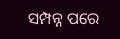ସମ୍ପନ୍ନ ପରେ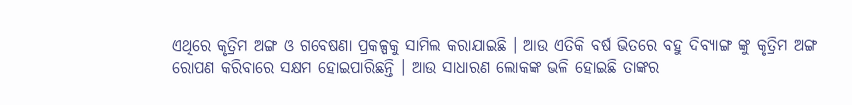ଏଥିରେ କୃତ୍ରିମ ଅଙ୍ଗ ଓ ଗବେଷଣା ପ୍ରକଳ୍ପକୁ ସାମିଲ କରାଯାଇଛି । ଆଉ ଏତିକି ବର୍ଷ ଭିତରେ ବହୁ ଦିବ୍ୟାଙ୍ଗ ଙ୍କୁ କୃତ୍ରିମ ଅଙ୍ଗ ରୋପଣ କରିବାରେ ସକ୍ଷମ ହୋଇପାରିଛନ୍ତି । ଆଉ ସାଧାରଣ ଲୋକଙ୍କ ଭଳି ହୋଇଛି ତାଙ୍କର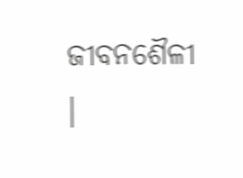ଜୀବନଶୈଳୀ ।